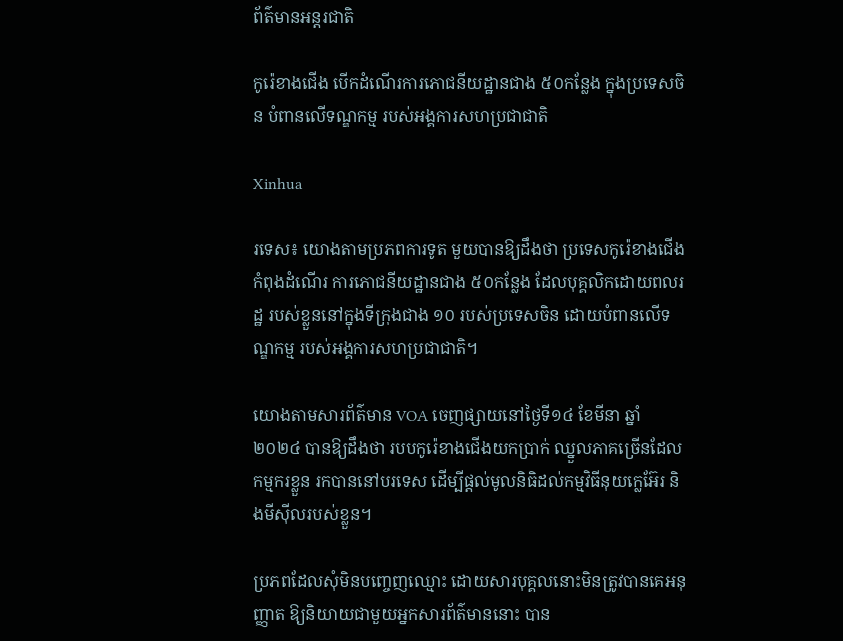ព័ត៌មានអន្តរជាតិ

កូរ៉េខាងជើង បើកដំណើរការភោជនីយដ្ឋានជាង ៥០កន្លែង ក្នុងប្រទេសចិន បំពានលើទណ្ឌកម្ម របស់អង្គការសហប្រជាជាតិ

Xinhua

រទេស៖ យោងតាមប្រភពការទូត មួយបានឱ្យដឹងថា ប្រទេសកូរ៉េខាងជើងកំពុងដំណើរ ការភោជនីយដ្ឋានជាង ៥០កន្លែង ដែលបុគ្គលិកដោយពលរដ្ឋ របស់ខ្លួននៅក្នុងទីក្រុងជាង ១០ របស់ប្រទេសចិន ដោយបំពានលើទណ្ឌកម្ម របស់អង្គការសហប្រជាជាតិ។

យោងតាមសារព័ត៌មាន VOA ចេញផ្សាយនៅថ្ងៃទី១៤ ខែមីនា ឆ្នាំ២០២៤ បានឱ្យដឹងថា របបកូរ៉េខាងជើងយកប្រាក់ ឈ្នួលភាគច្រើនដែលកម្មករខ្លួន រកបាននៅបរទេស ដើម្បីផ្តល់មូលនិធិដល់កម្មវិធីនុយក្លេអ៊ែរ និងមីស៊ីលរបស់ខ្លួន។

ប្រភពដែលសុំមិនបញ្ចេញឈ្មោះ ដោយសារបុគ្គលនោះមិនត្រូវបានគេអនុញ្ញាត ឱ្យនិយាយជាមួយអ្នកសារព័ត៌មាននោះ បាន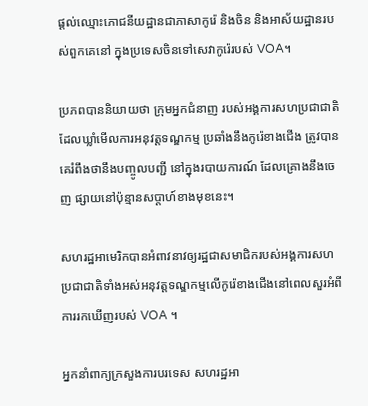ផ្តល់ឈ្មោះភោជនីយដ្ឋានជាភាសាកូរ៉េ និងចិន និងអាស័យដ្ឋានរបស់ពួកគេនៅ ក្នុងប្រទេសចិនទៅសេវាកូរ៉េរបស់ VOA។

ប្រភពបាននិយាយថា ក្រុមអ្នកជំនាញ របស់អង្គការសហប្រជាជាតិ ដែលឃ្លាំមើលការអនុវត្តទណ្ឌកម្ម ប្រឆាំងនឹងកូរ៉េខាងជើង ត្រូវបានគេរំពឹងថានឹងបញ្ចូលបញ្ជី នៅក្នុងរបាយការណ៍ ដែលគ្រោងនឹងចេញ ផ្សាយនៅប៉ុន្មានសប្តាហ៍ខាងមុខនេះ។

សហរដ្ឋអាមេរិកបានអំពាវនាវឲ្យរដ្ឋជាសមាជិករបស់អង្គការសហប្រជាជាតិទាំងអស់អនុវត្តទណ្ឌកម្មលើកូរ៉េខាងជើងនៅពេលសួរអំពីការរកឃើញរបស់ VOA ។

អ្នកនាំពាក្យក្រសួងការបរទេស សហរដ្ឋអា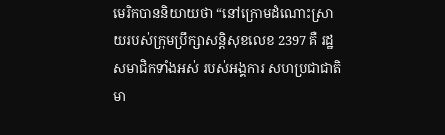មេរិកបាននិយាយថា “នៅក្រោមដំណោះស្រាយរបស់ក្រុមប្រឹក្សាសន្តិសុខលេខ 2397 គឺ រដ្ឋសមាជិកទាំងអស់ របស់អង្គការ សហប្រជាជាតិ មា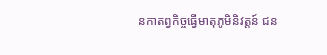នកាតព្វកិច្ចធ្វើមាតុភូមិនិវត្តន៍ ជន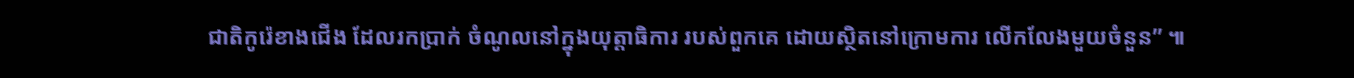ជាតិកូរ៉េខាងជើង ដែលរកប្រាក់ ចំណូលនៅក្នុងយុត្តាធិការ របស់ពួកគេ ដោយស្ថិតនៅក្រោមការ លើកលែងមួយចំនួន” ៕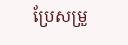ប្រែសម្រួ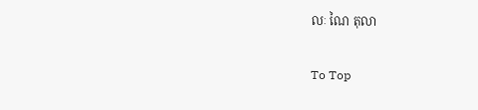លៈ ណៃ តុលា

To Top